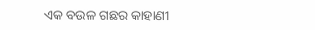ଏକ ବଉଳ ଗଛର କାହାଣୀ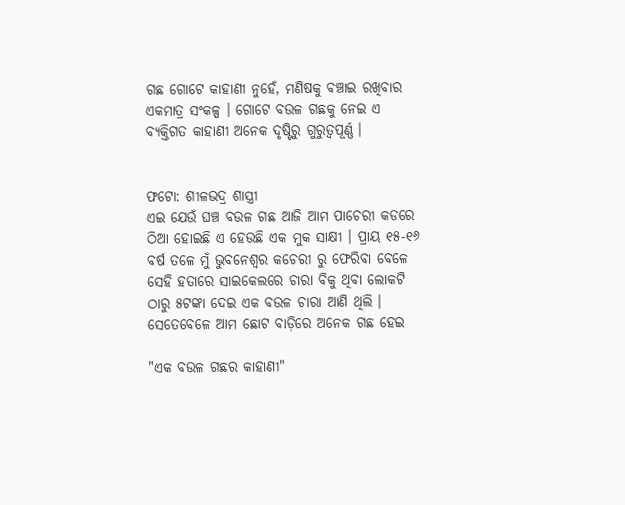ଗଛ ଗୋଟେ କାହାଣୀ ନୁହେଁ, ମଣିଷକୁ ବଞ୍ଚାଇ ରଖିବାର ଏକମାତ୍ର ସଂକଳ୍ପ । ଗୋଟେ ବଉଳ ଗଛକୁ ନେଇ ଏ ବ୍ୟକ୍ତିଗତ କାହାଣୀ ଅନେକ ଦୃଷ୍ଟିରୁ ଗୁରୁତ୍ୱପୂର୍ଣ୍ଣ ।


ଫଟୋ: ଶୀଳଭଦ୍ର ଶାସ୍ତ୍ରୀ
ଏଇ ଯେଉଁ ଘଞ୍ଚ ବଉଳ ଗଛ ଆଜି ଆମ ପାଚେରୀ କଡରେ ଠିଆ ହୋଇଛି ଏ ହେଉଛି ଏକ ମୁକ ସାକ୍ଷୀ । ପ୍ରାୟ ୧୫-୧୬ ବର୍ଷ ତଳେ ମୁଁ ଭୁବନେଶ୍ୱର କଚେରୀ ରୁ ଫେରିବା ବେଳେ ସେହି ହତାରେ ସାଇକେଲରେ ଚାରା ବିକୁ ଥିବା ଲୋକଟି ଠାରୁ ୫ଟଙ୍କା ଦେଇ ଏକ ବଉଳ ଚାରା ଆଣି ଥିଲି । ସେତେବେଳେ ଆମ ଛୋଟ ବାଡ଼ିରେ ଅନେକ ଗଛ ହେଇ

"ଏକ ବଉଳ ଗଛର କାହାଣୀ"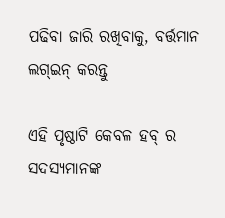ପଢିବା ଜାରି ରଖିବାକୁ, ବର୍ତ୍ତମାନ ଲଗ୍ଇନ୍ କରନ୍ତୁ

ଏହି ପୃଷ୍ଠାଟି କେବଳ ହବ୍ ର ସଦସ୍ୟମାନଙ୍କ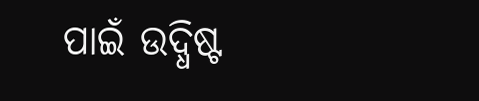ପାଇଁ ଉଦ୍ଧିଷ୍ଟ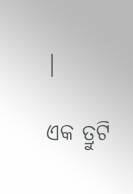|

ଏକ ତ୍ରୁଟି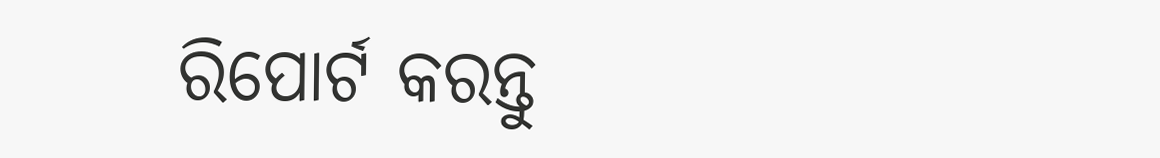ରିପୋର୍ଟ କରନ୍ତୁ